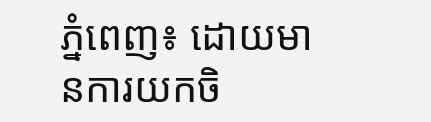ភ្នំពេញ៖ ដោយមានការយកចិ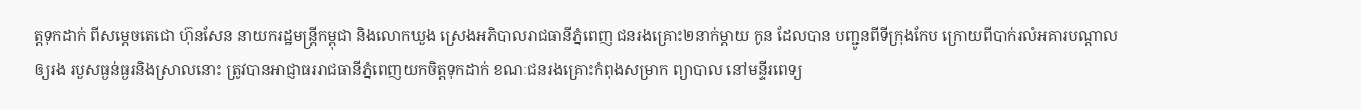ត្តទុកដាក់ ពីសម្ដេចតេជោ ហ៊ុនសែន នាយករដ្ឋមន្ត្រីកម្ពុជា និងលោកឃួង ស្រេងអភិបាលរាជធានីភ្នំពេញ ជនរងគ្រោះ២នាក់ម្តាយ កូន ដែលបាន បញ្ជូនពីទីក្រុងកែប ក្រោយពីបាក់រលំអគារបណ្ដាលឲ្យរង របួសធ្ងន់ធ្ងរនិងស្រាលនោះ ត្រូវបានអាជ្ញាធររាជធានីភ្នំពេញយកចិត្តទុកដាក់ ខណៈជនរងគ្រោះកំពុងសម្រាក ព្យាបាល នៅមន្ទីរពេទ្យ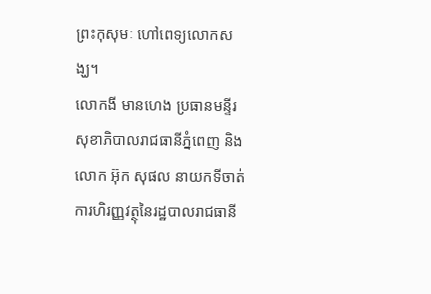ព្រះកុសុមៈ ហៅពេទ្យលោកសង្ឃ។
លោកងី មានហេង ប្រធានមន្ទីរសុខាភិបាលរាជធានីភ្នំពេញ និងលោក អ៊ុក សុផល នាយកទីចាត់ការហិរញ្ញវត្ថុនៃរដ្ឋបាលរាជធានី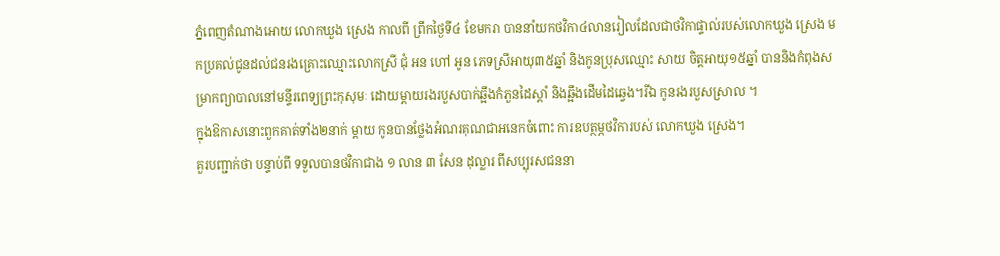ភ្នំពេញតំណាងអោយ លោកឃួង ស្រេង កាលពី ព្រឹកថ្ងៃទី៤ ខែមករា បាននាំយកថវិកា៤លានរៀលដែលជាថវិកាផ្ទាល់របស់លោកឃួង ស្រេង មកប្រគល់ជូនដល់ជនរងគ្រោះឈ្មោះលោកស្រី ជុំ អន ហៅ អូន ភេទស្រីអាយុ៣៥ឆ្នាំ និងកូនប្រុសឈ្មោះ សាយ ចិត្តអាយុ១៥ឆ្នាំ បាននិងកំពុងសម្រាកព្យាបាលនៅមន្ទីរពេទ្យព្រះកុសុមៈ ដោយម្តាយរងរបួសបាក់ឆ្អឹងកំភួនដៃស្តាំ និងឆ្អឹងដើមដៃឆ្វេង។រីឯ កូនរងរបួសស្រាល ។
ក្នុងឱកាសនោះពួកគាត់ទាំង២នាក់ ម្តាយ កូនបានថ្លែងអំណរគុណជាអនេកចំពោះ ការឧបត្ថម្ភថវិការបស់ លោកឃួង ស្រេង។
គួរបញ្ជាក់ថា បន្ទាប់ពី ទទួលបានថវិកាជាង ១ លាន ៣ សែន ដុល្លារ ពីសប្បុរសជននា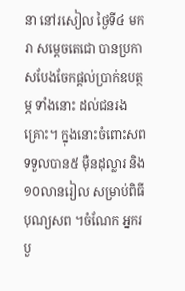នា នៅរសៀល ថ្ងៃទី៤ មករា សម្ដេចតេជោ បានប្រកាសបែងចែកផ្តល់ប្រាក់ឧបត្ថម្ភ ទាំងនោះ ដល់ជនរងគ្រោះ។ ក្នុងនោះចំពោះសព ទទួលបាន៥ ម៉ឺនដុល្លារ និង ១០លានរៀល សម្រាប់ពិធីបុណ្យសព ។ចំណែក អ្នករបួ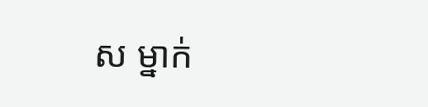ស ម្នាក់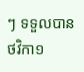ៗ ទទួលបាន ថវិកា១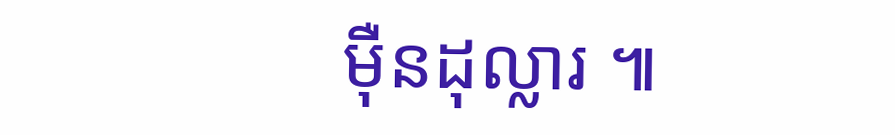ម៉ឺនដុល្លារ ៕